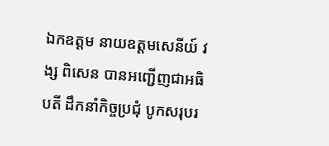ឯកឧត្តម នាយឧត្ដមសេនីយ៍ វង្ស ពិសេន បានអញ្ជើញជាអធិបតី ដឹកនាំកិច្ចប្រជុំ បូកសរុបរ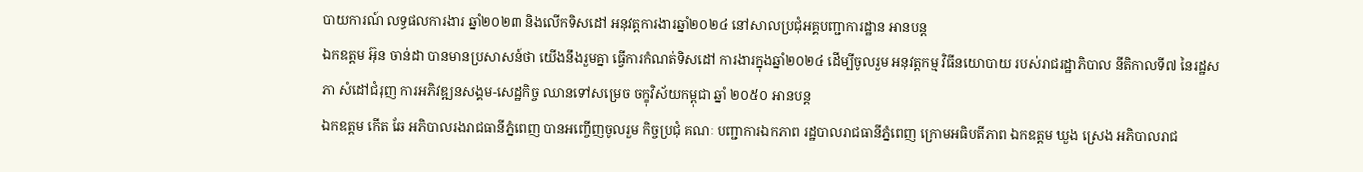បាយការណ៍ លទ្ធផលការងារ ឆ្នាំ២០២៣ និងលើកទិសដៅ អនុវត្តការងារឆ្នាំ២០២៤ នៅសាលប្រជុំអគ្គបញ្ជាការដ្ឋាន អានបន្ត
ឯកឧត្តម អ៊ុន ចាន់ដា បានមានប្រសាសន៍ថា យើងនឹងរួមគ្នា ធ្វើការកំណត់ទិសដៅ ការងារក្នុងឆ្នាំ២០២៤ ដើម្បីចូលរួម អនុវត្តកម្ម វិធីនយោបាយ របស់រាជរដ្ឋាភិបាល នីតិកាលទី៧ នៃរដ្ឋសភា សំដៅជំរុញ ការអភិវឌ្ឍនសង្គម-សេដ្ឋកិច្ច ឈានទៅសម្រេច ចក្ខុវិស័យកម្ពុជា ឆ្នាំ ២០៥០ អានបន្ត
ឯកឧត្តម កើត ឆែ អភិបាលរងរាជធានីភ្នំពេញ បានអញ្ចើញចូលរួម កិច្ចប្រជុំ គណៈ បញ្ជាការឯកភាព រដ្ឋបាលរាជធានីភ្នំពេញ ក្រោមអធិបតីភាព ឯកឧត្ដម ឃួង ស្រេង អភិបាលរាជ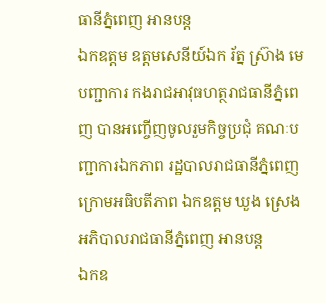ធានីភ្នំពេញ អានបន្ត
ឯកឧត្តម ឧត្តមសេនីយ៍ឯក រ័ត្ន ស្រ៊ាង មេបញ្ជាការ កងរាជអាវុធហត្ថរាជធានីភ្នំពេញ បានអញ្ចើញចូលរួមកិច្ចប្រជុំ គណៈបញ្ជាការឯកភាព រដ្ឋបាលរាជធានីភ្នំពេញ ក្រោមអធិបតីភាព ឯកឧត្ដម ឃួង ស្រេង អភិបាលរាជធានីភ្នំពេញ អានបន្ត
ឯកឧ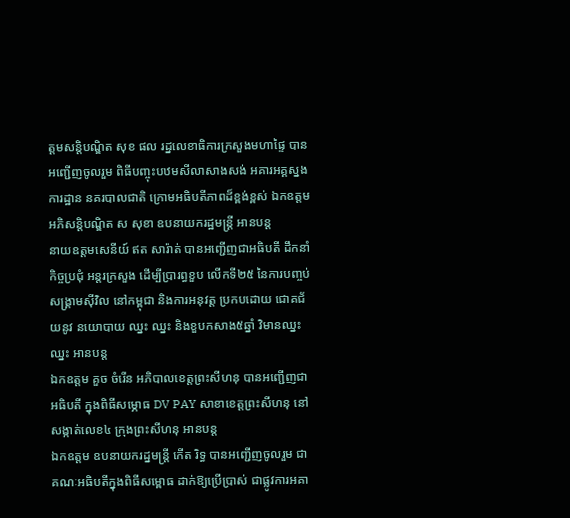ត្ដមសន្តិបណ្ឌិត សុខ ផល រដ្នលេខាធិការក្រសួងមហាផ្ទៃ បានអញ្ជើញចូលរួម ពិធីបញ្ចុះបឋមសីលាសាងសង់ អគារអគ្គស្នងការដ្ឋាន នគរបាលជាតិ ក្រោមអធិបតីភាពដ៏ខ្ពង់ខ្ពស់ ឯកឧត្តមអភិសន្តិបណ្ឌិត ស សុខា ឧបនាយករដ្ឋមន្ត្រី អានបន្ត
នាយឧត្តមសេនីយ៍ ឥត សារ៉ាត់ បានអញ្ជើញជាអធិបតី ដឹកនាំកិច្ចប្រជុំ អន្តរក្រសួង ដើម្បីប្រារព្ធខួប លើកទី២៥ នៃការបញ្ចប់ សង្គ្រាមសុីវិល នៅកម្ពុជា និងការអនុវត្ត ប្រកបដោយ ជោគជ័យនូវ នយោបាយ ឈ្នះ ឈ្នះ និងខួបកសាង៥ឆ្នាំ វិមានឈ្នះ ឈ្នះ អានបន្ត
ឯកឧត្តម គួច ចំរើន អភិបាលខេត្តព្រះសីហនុ បានអញ្ជើញជាអធិបតី ក្នុងពិធីសម្ភោធ DV PAY សាខាខេត្តព្រះសីហនុ នៅសង្កាត់លេខ៤ ក្រុងព្រះសីហនុ អានបន្ត
ឯកឧត្តម ឧបនាយករដ្នមន្ត្រី កើត រិទ្ធ បានអញ្ជើញចូលរួម ជាគណៈអធិបតីក្នុងពិធីសម្ពោធ ដាក់ឱ្យប្រើប្រាស់ ជាផ្លូវការអគា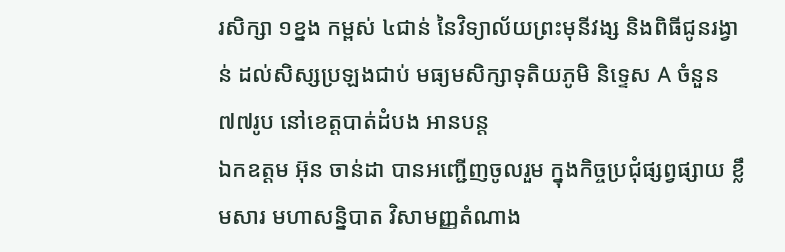រសិក្សា ១ខ្នង កម្ពស់ ៤ជាន់ នៃវិទ្យាល័យព្រះមុនីវង្ស និងពិធីជូនរង្វាន់ ដល់សិស្សប្រឡងជាប់ មធ្យមសិក្សាទុតិយភូមិ និទ្ទេស A ចំនួន ៧៧រូប នៅខេត្តបាត់ដំបង អានបន្ត
ឯកឧត្តម អ៊ុន ចាន់ដា បានអញ្ជើញចូលរួម ក្នុងកិច្ចប្រជុំផ្សព្វផ្សាយ ខ្លឹមសារ មហាសន្និបាត វិសាមញ្ញតំណាង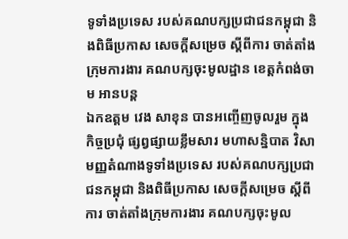ទូទាំងប្រទេស របស់គណបក្សប្រជាជនកម្ពុជា និងពិធីប្រកាស សេចក្តីសម្រេច ស្តីពីការ ចាត់តាំង ក្រុមការងារ គណបក្សចុះមូលដ្ឋាន ខេត្តកំពង់ចាម អានបន្ត
ឯកឧត្តម វេង សាខុន បានអញ្ចើញចូលរួម ក្នុងកិច្ចប្រជុំ ផ្សព្វផ្សាយខ្លឹមសារ មហាសន្និបាត វិសាមញ្ញតំណាងទូទាំងប្រទេស របស់គណបក្សប្រជាជនកម្ពុជា និងពិធីប្រកាស សេចក្តីសម្រេច ស្ដីពីការ ចាត់តាំងក្រុមការងារ គណបក្សចុះមូល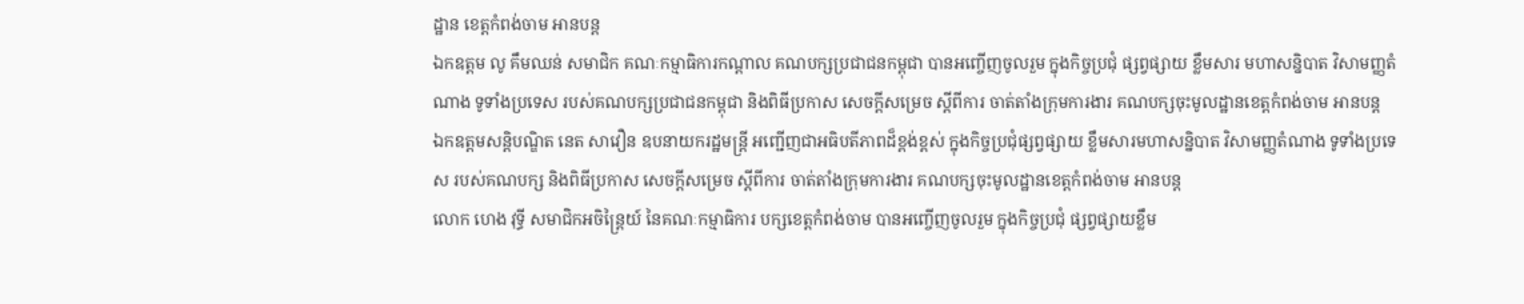ដ្ឋាន ខេត្តកំពង់ចាម អានបន្ត
ឯកឧត្តម លូ គឹមឈន់ សមាជិក គណៈកម្មាធិការកណ្តាល គណបក្សប្រជាជនកម្ពុជា បានអញ្ចើញចូលរួម ក្នុងកិច្ចប្រជុំ ផ្សព្វផ្សាយ ខ្លឹមសារ មហាសន្និបាត វិសាមញ្ញតំណាង ទូទាំងប្រទេស របស់គណបក្សប្រជាជនកម្ពុជា និងពិធីប្រកាស សេចក្តីសម្រេច ស្ដីពីការ ចាត់តាំងក្រុមការងារ គណបក្សចុះមូលដ្ឋានខេត្តកំពង់ចាម អានបន្ត
ឯកឧត្តមសន្តិបណ្ឌិត នេត សាវឿន ឧបនាយករដ្ឋមន្រ្តី អញ្ជើញជាអធិបតីភាពដ៏ខ្ពង់ខ្ពស់ ក្នុងកិច្ចប្រជុំផ្សព្វផ្សាយ ខ្លឹមសារមហាសន្និបាត វិសាមញ្ញតំណាង ទូទាំងប្រទេស របស់គណបក្ស និងពិធីប្រកាស សេចក្តីសម្រេច ស្តីពីការ ចាត់តាំងក្រុមការងារ គណបក្សចុះមូលដ្ឋានខេត្តកំពង់ចាម អានបន្ត
លោក ហេង វុទ្ធី សមាជិកអចិន្ត្រៃយ៍ នៃគណៈកម្មាធិការ បក្សខេត្តកំពង់ចាម បានអញ្ចើញចូលរួម ក្នុងកិច្ចប្រជុំ ផ្សព្វផ្សាយខ្លឹម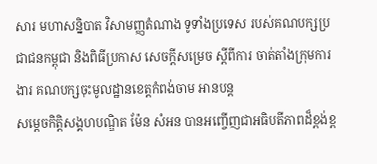សារ មហាសន្និបាត វិសាមញ្ញតំណាង ទូទាំងប្រទេស របស់គណបក្សប្រជាជនកម្ពុជា និងពិធីប្រកាស សេចក្តីសម្រេច ស្ដីពីការ ចាត់តាំងក្រុមការងារ គណបក្សចុះមូលដ្ឋានខេត្តកំពង់ចាម អានបន្ត
សម្ដេចកិត្តិសង្គហបណ្ឌិត ម៉ែន សំអន បានអញ្ចើញជាអធិបតីភាពដ៏ខ្ពង់ខ្ព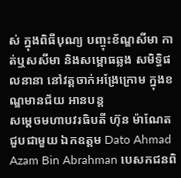ស់ ក្នុងពិធីបុណ្យ បញ្ចុះខ័ណ្ឌសីមា កាត់ឬសសីមា និងសម្ពោធឆ្លង សមិទ្ធិផលនានា នៅវត្តចាក់អង្រែក្រោម ក្នុងខណ្ឌមានជ័យ អានបន្ត
សម្ដេចមហាបវរធិបតី ហ៊ុន ម៉ាណែត ជួបជាមួយ ឯកឧត្តម Dato Ahmad Azam Bin Abrahman បេសកជនពិ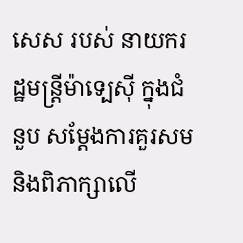សេស របស់ នាយករដ្ឋមន្រ្តីម៉ាទ្បេស៊ី ក្នុងជំនួប សម្តែងការគួរសម និងពិភាក្សាលើ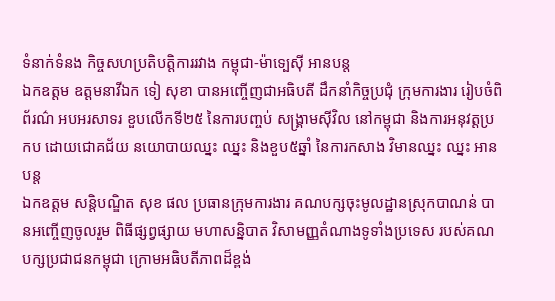ទំនាក់ទំនង កិច្ចសហប្រតិបត្តិការរវាង កម្ពុជា-ម៉ាទ្បេស៊ី អានបន្ត
ឯកឧត្តម ឧត្តមនាវីឯក ទៀ សុខា បានអញ្ចើញជាអធិបតី ដឹកនាំកិច្ចប្រជុំ ក្រុមការងារ រៀបចំពិព័រណ៌ អបអរសាទរ ខួបលើកទី២៥ នៃការបញ្ចប់ សង្រ្គាមស៊ីវិល នៅកម្ពុជា និងការអនុវត្តប្រកប ដោយជោគជ័យ នយោបាយឈ្នះ ឈ្នះ និងខួប៥ឆ្នាំ នៃការកសាង វិមានឈ្នះ ឈ្នះ អានបន្ត
ឯកឧត្ដម សន្តិបណ្ឌិត សុខ ផល ប្រធានក្រុមការងារ គណបក្សចុះមូលដ្ឋានស្រុកបាណន់ បានអញ្ចើញចូលរួម ពិធីផ្សព្វផ្សាយ មហាសន្និបាត វិសាមញ្ញតំណាងទូទាំងប្រទេស របស់គណបក្សប្រជាជនកម្ពុជា ក្រោមអធិបតីភាពដ៏ខ្ពង់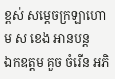ខ្ពស់ សម្តេចក្រឡាហោម ស ខេង អានបន្ត
ឯកឧត្តម គួច ចំរើន អភិ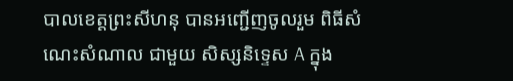បាលខេត្តព្រះសីហនុ បានអញ្ជើញចូលរួម ពិធីសំណេះសំណាល ជាមួយ សិស្សនិទ្ទេស A ក្នុង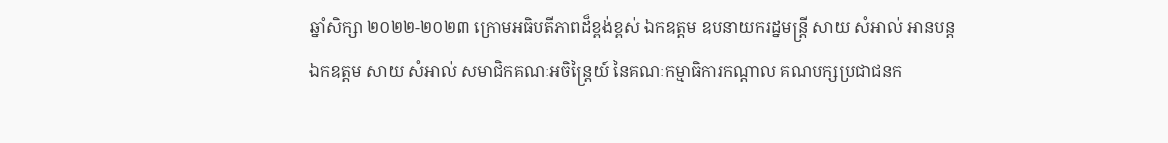ឆ្នាំសិក្សា ២០២២-២០២៣ ក្រោមអធិបតីភាពដ៏ខ្ពង់ខ្ពស់ ឯកឧត្តម ឧបនាយករដ្នមន្ត្រី សាយ សំអាល់ អានបន្ត
ឯកឧត្តម សាយ សំអាល់ សមាជិកគណៈអចិន្ត្រៃយ៍ នៃគណៈកម្មាធិការកណ្តាល គណបក្សប្រជាជនក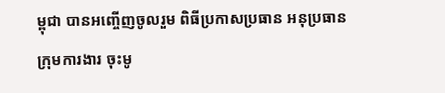ម្ពុជា បានអញ្ចើញចូលរួម ពិធីប្រកាសប្រធាន អនុប្រធាន ក្រុមការងារ ចុះមូ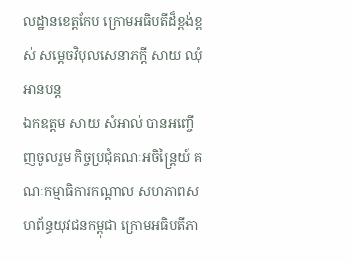លដ្ឋានខេត្តកែប ក្រោមអធិបតីដ៏ខ្ពង់ខ្ពស់ សម្តេចវិបុលសេនាភក្តី សាយ ឈុំ អានបន្ត
ឯកឧត្តម សាយ សំអាល់ បានអញ្ចើញចូលរួម កិច្ចប្រជុំគណៈអចិន្ត្រៃយ៍ គណៈកម្មាធិការកណ្តាល សហភាពសហព័ន្ធយុវជនកម្ពុជា ក្រោមអធិបតីភា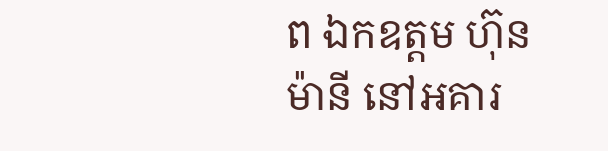ព ឯកឧត្តម ហ៊ុន ម៉ានី នៅអគារ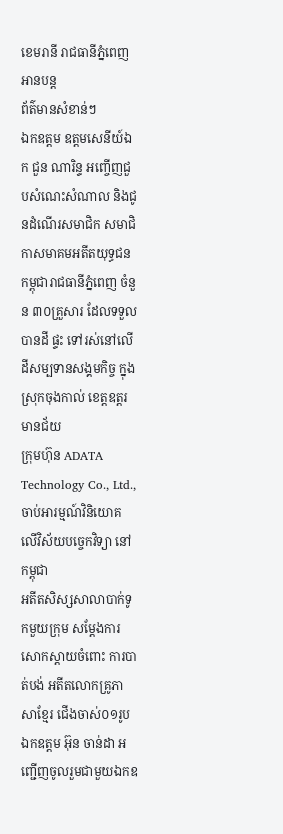ខេមរានី រាជធានីភ្នំពេញ អានបន្ត
ព័ត៌មានសំខាន់ៗ
ឯកឧត្តម ឧត្តមសេនីយ៍ឯក ជួន ណារិន្ទ អញ្ចើញជួបសំណេះសំណាល និងជូនដំណើរសមាជិក សមាជិកាសមាគមអតីតយុទ្ធជនកម្ពុជារាជធានីភ្នំពេញ ចំនួន ៣០គ្រួសារ ដែលទទួលបានដី ផ្ទះ ទៅរស់នៅលើដីសម្បទានសង្គមកិច្ច ក្នុងស្រុកចុងកាល់ ខេត្តឧត្តរមានជ័យ
ក្រុមហ៊ុន ADATA Technology Co., Ltd., ចាប់អារម្មណ៍វិនិយោគ លើវិស័យបច្ចេកវិទ្យា នៅកម្ពុជា
អតីតសិស្សសាលាបាក់ទូកមួយក្រុម សម្តែងការសោកស្តាយចំពោះ ការបាត់បង់ អតីតលោកគ្រូភាសាខ្មែរ ជើងចាស់០១រូប
ឯកឧត្តម អ៊ុន ចាន់ដា អញ្ជើញចូលរួមជាមួយឯកឧ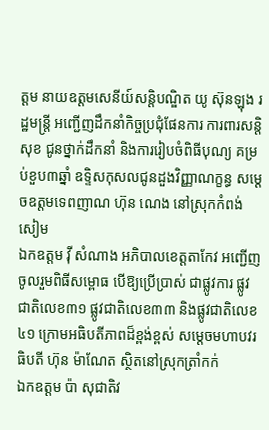ត្តម នាយឧត្តមសេនីយ៍សន្តិបណ្ឌិត យូ ស៊ុនឡុង រដ្ឋមន្ត្រី អញ្ជើញដឹកនាំកិច្ចប្រជុំផែនការ ការពារសន្តិសុខ ជូនថ្នាក់ដឹកនាំ និងការរៀបចំពិធីបុណ្យ គម្រប់ខួប៣ឆ្នាំ ឧទ្ទិសកុសលជូនដួងវិញ្ញាណក្ខន្ធ សម្ដេចឧត្តមទេពញាណ ហ៊ុន ណេង នៅស្រុកកំពង់សៀម
ឯកឧត្តម វ៉ី សំណាង អភិបាលខេត្តតាកែវ អញ្ជើញចូលរួមពិធីសម្ពោធ បើឱ្យប្រើប្រាស់ ជាផ្លូវការ ផ្លូវជាតិលេខ៣១ ផ្លូវជាតិលេខ៣៣ និងផ្លូវជាតិលេខ៤១ ក្រោមអធិបតីភាពដ៏ខ្ពង់ខ្ពស់ សម្តេចមហាបវរធិបតី ហ៊ុន ម៉ាណែត ស្ថិតនៅស្រុកត្រាំកក់
ឯកឧត្តម ប៉ា សុជាតិវ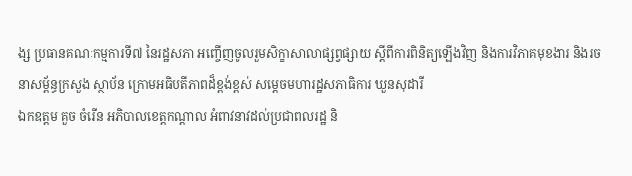ង្ស ប្រធានគណៈកម្មការទី៧ នៃរដ្ឋសភា អញ្ចើញចូលរួមសិក្ខាសាលាផ្សព្វផ្សាយ ស្តីពីការពិនិត្យឡើងវិញ និងការវិភាគមុខងារ និងរចនាសម្ព័ន្ធក្រសួង ស្ថាប័ន ក្រោមអធិបតីភាពដ៏ខ្ពង់ខ្ពស់ សម្តេចមហារដ្ឋសភាធិការ ឃួនសុដារី
ឯកឧត្តម គួច ចំរើន អភិបាលខេត្តកណ្ដាល អំពាវនាវដល់ប្រជាពលរដ្ឋ និ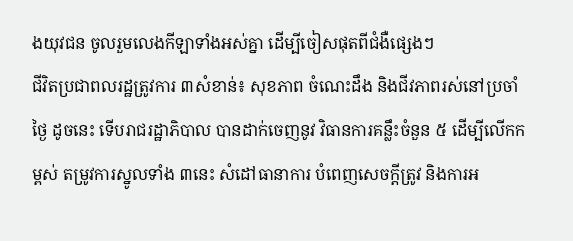ងយុវជន ចូលរួមលេងកីឡាទាំងអស់គ្នា ដើម្បីចៀសផុតពីជំងឺផ្សេងៗ
ជីវិតប្រជាពលរដ្ឋត្រូវការ ៣សំខាន់៖ សុខភាព ចំណេះដឹង និងជីវភាពរស់នៅប្រចាំថ្ងៃ ដូចនេះ ទើបរាជរដ្ឋាភិបាល បានដាក់ចេញនូវ វិធានការគន្លឹះចំនួន ៥ ដើម្បីលើកកម្ពស់ តម្រូវការស្នូលទាំង ៣នេះ សំដៅធានាការ បំពេញសេចក្តីត្រូវ និងការអ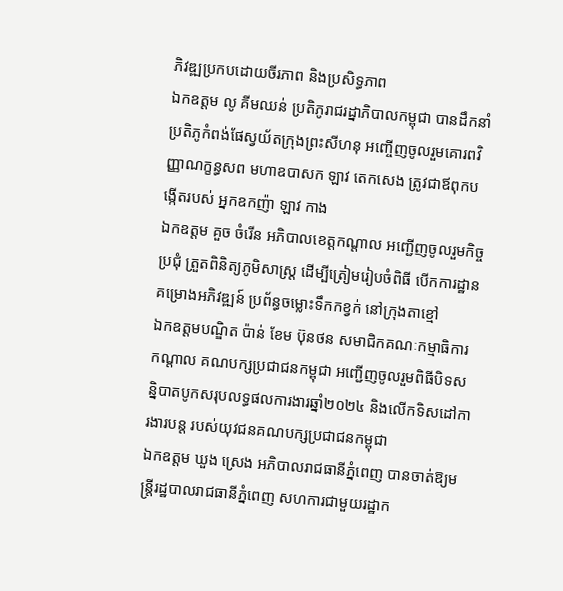ភិវឌ្ឍប្រកបដោយចីរភាព និងប្រសិទ្ធភាព
ឯកឧត្តម លូ គីមឈន់ ប្រតិភូរាជរដ្នាភិបាលកម្ពុជា បានដឹកនាំប្រតិភូកំពង់ផែស្វយ័តក្រុងព្រះសីហនុ អញ្ចើញចូលរួមគោរពវិញ្ញាណក្ខន្ធសព មហាឧបាសក ឡាវ តេកសេង ត្រូវជាឪពុកបង្កើតរបស់ អ្នកឧកញ៉ា ឡាវ កាង
ឯកឧត្តម គួច ចំរើន អភិបាលខេត្តកណ្តាល អញ្ជើញចូលរួមកិច្ចប្រជុំ ត្រួតពិនិត្យភូមិសាស្ត្រ ដើម្បីត្រៀមរៀបចំពិធី បើកការដ្ឋាន គម្រោងអភិវឌ្ឍន៍ ប្រព័ន្ធចម្លោះទឹកកខ្វក់ នៅក្រុងតាខ្មៅ
ឯកឧត្តមបណ្ឌិត ប៉ាន់ ខែម ប៊ុនថន សមាជិកគណៈកម្មាធិការកណ្តាល គណបក្សប្រជាជនកម្ពុជា អញ្ជើញចូលរួមពិធីបិទសន្និបាតបូកសរុបលទ្ធផលការងារឆ្នាំ២០២៤ និងលើកទិសដៅការងារបន្ត របស់យុវជនគណបក្សប្រជាជនកម្ពុជា
ឯកឧត្តម ឃួង ស្រេង អភិបាលរាជធានីភ្នំពេញ បានចាត់ឱ្យមន្ត្រីរដ្ឋបាលរាជធានីភ្នំពេញ សហការជាមួយរដ្ឋាក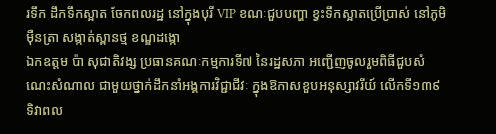រទឹក ដឹកទឹកស្អាត ចែកពលរដ្ឋ នៅក្នុងបុរី VIP ខណៈជួបបញ្ហា ខ្វះទឹកស្អាតប្រើប្រាស់ នៅភូមិម៉ឺនត្រា សង្កាត់ស្ពានថ្ម ខណ្ឌដង្កោ
ឯកឧត្តម ប៉ា សុជាតិវង្ស ប្រធានគណៈកម្មការទី៧ នៃរដ្ឋសភា អញ្ជើញចូលរួមពិធីជួបសំណេះសំណាល ជាមួយថ្នាក់ដឹកនាំអង្គការវិជ្ជាជីវៈ ក្នុងឱកាសខួបអនុស្សាវរីយ៍ លើកទី១៣៩ ទិវាពល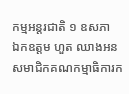កម្មអន្តរជាតិ ១ ឧសភា
ឯកឧត្តម ហួត ឈាងអន សមាជិកគណកម្មាធិការក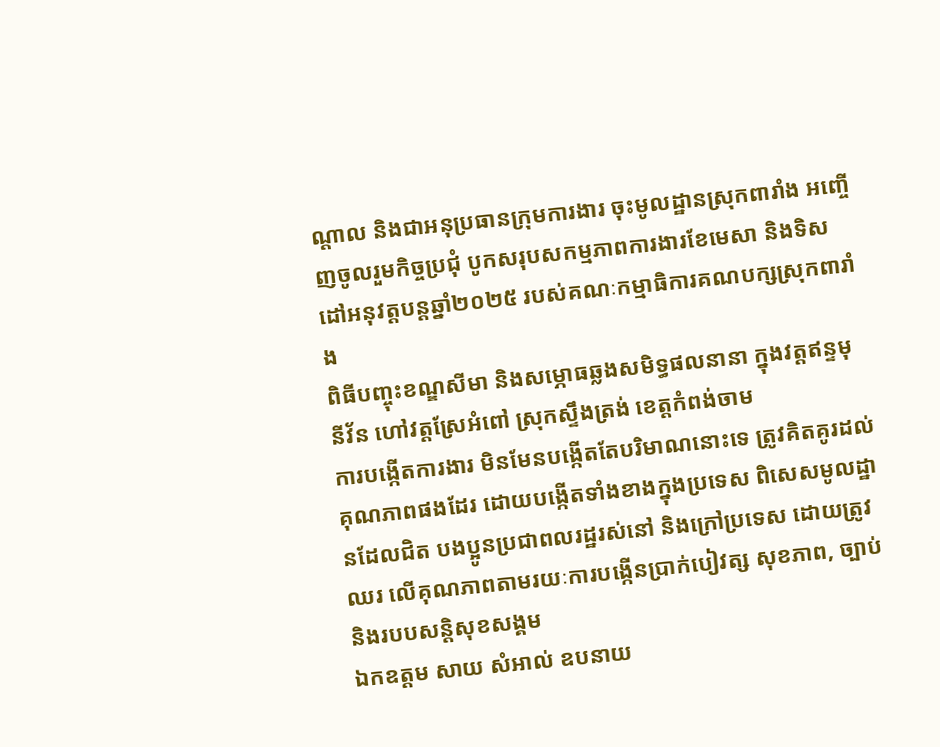ណ្ដាល និងជាអនុប្រធានក្រុមការងារ ចុះមូលដ្ឋានស្រុកពារាំង អញ្ចើញចូលរួមកិច្ចប្រជុំ បូកសរុបសកម្មភាពការងារខែមេសា និងទិសដៅអនុវត្តបន្តឆ្នាំ២០២៥ របស់គណៈកម្មាធិការគណបក្សស្រុកពារាំង
ពិធីបញ្ចុះខណ្ឌសីមា និងសម្ភោធឆ្លងសមិទ្ធផលនានា ក្នុងវត្តឥន្ទមុនីវ័ន ហៅវត្តស្រែអំពៅ ស្រុកស្ទឹងត្រង់ ខេត្តកំពង់ចាម
ការបង្កើតការងារ មិនមែនបង្កើតតែបរិមាណនោះទេ ត្រូវគិតគូរដល់គុណភាពផងដែរ ដោយបង្កើតទាំងខាងក្នុងប្រទេស ពិសេសមូលដ្ឋានដែលជិត បងប្អូនប្រជាពលរដ្ឋរស់នៅ និងក្រៅប្រទេស ដោយត្រូវឈរ លើគុណភាពតាមរយៈការបង្កើនប្រាក់បៀវត្ស សុខភាព, ច្បាប់ និងរបបសន្តិសុខសង្គម
ឯកឧត្តម សាយ សំអាល់ ឧបនាយ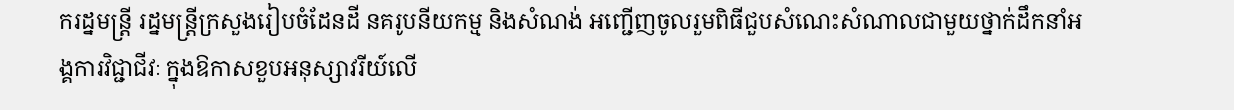ករដ្នមន្ត្រី រដ្នមន្ត្រីក្រសួងរៀបចំដែនដី នគរូបនីយកម្ម និងសំណង់ អញ្ជើញចូលរួមពិធីជួបសំណេះសំណាលជាមួយថ្នាក់ដឹកនាំអង្គការវិជ្ជាជីវៈ ក្នុងឱកាសខួបអនុស្សាវរីយ៍លើ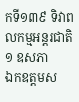កទី១៣៩ ទិវាពលកម្មអន្តរជាតិ ១ ឧសភា
ឯកឧត្តមស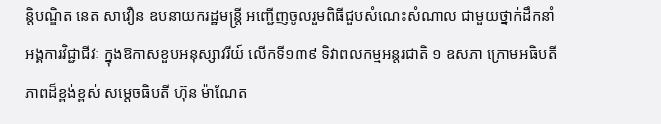ន្តិបណ្ឌិត នេត សាវឿន ឧបនាយករដ្ឋមន្រ្តី អញ្ជើញចូលរួមពិធីជួបសំណេះសំណាល ជាមួយថ្នាក់ដឹកនាំ អង្គការវិជ្ជាជីវៈ ក្នុងឱកាសខួបអនុស្សាវរីយ៍ លើកទី១៣៩ ទិវាពលកម្មអន្តរជាតិ ១ ឧសភា ក្រោមអធិបតីភាពដ៏ខ្ពង់ខ្ពស់ សម្តេចធិបតី ហ៊ុន ម៉ាណែត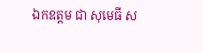ឯកឧត្តម ជា សុមេធី ស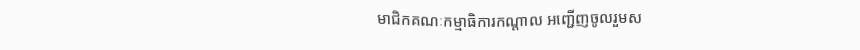មាជិកគណៈកម្មាធិការកណ្តាល អញ្ជើញចូលរួមស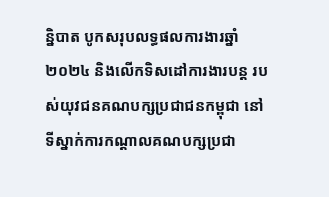ន្និបាត បូកសរុបលទ្ធផលការងារឆ្នាំ២០២៤ និងលើកទិសដៅការងារបន្ត របស់យុវជនគណបក្សប្រជាជនកម្ពុជា នៅទីស្នាក់ការកណ្តាលគណបក្សប្រជា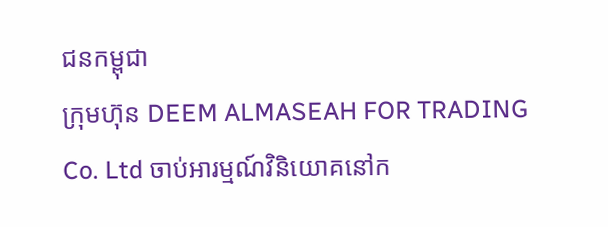ជនកម្ពុជា
ក្រុមហ៊ុន DEEM ALMASEAH FOR TRADING Co. Ltd ចាប់អារម្មណ៍វិនិយោគនៅក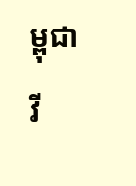ម្ពុជា
វី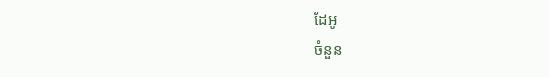ដែអូ
ចំនួន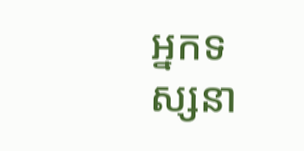អ្នកទស្សនា